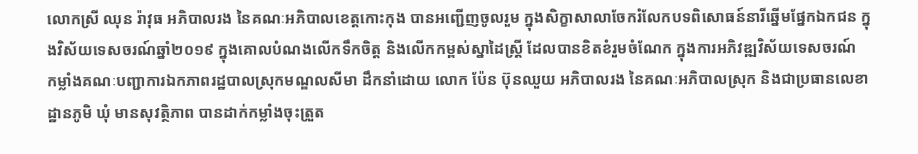លោកស្រី ឈុន រ៉ាវុធ អភិបាលរង នៃគណៈអភិបាលខេត្តកោះកុង បានអញ្ជើញចូលរួម ក្នុងសិក្ខាសាលាចែករំលែកបទពិសោធន៍នារីឆ្នើមផ្នែកឯកជន ក្នុងវិស័យទេសចរណ៍ឆ្នាំ២០១៩ ក្នុងគោលបំណងលើកទឹកចិត្ត និងលើកកម្ពស់ស្នាដៃស្ត្រី ដែលបានខិតខំរួមចំណែក ក្នុងការអភិវឌ្ឍវិស័យទេសចរណ៍
កម្លាំងគណៈបញ្ជាការឯកភាពរដ្ឋបាលស្រុកមណ្ឌលសីមា ដឹកនាំដោយ លោក ប៉ែន ប៊ុនឈួយ អភិបាលរង នៃគណៈអភិបាលស្រុក និងជាប្រធានលេខាដ្ឋានភូមិ ឃុំ មានសុវត្ថិភាព បានដាក់កម្លាំងចុះត្រួត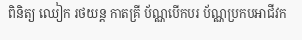ពិនិត្យ ឈៀក រថយន្ដ កាតគ្រី ប័ណ្ណបើកបរ ប័ណ្ណប្រកបអាជីវក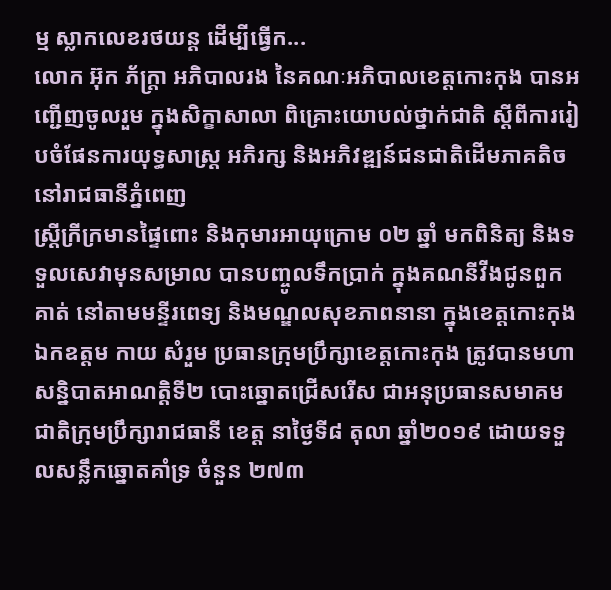ម្ម ស្លាកលេខរថយន្ដ ដើម្បីធ្វើក...
លោក អ៊ុក ភ័ក្ត្រា អភិបាលរង នៃគណៈអភិបាលខេត្តកោះកុង បានអញ្ជើញចូលរួម ក្នុងសិក្ខាសាលា ពិគ្រោះយោបល់ថ្នាក់ជាតិ ស្ដីពីការរៀបចំផែនការយុទ្ធសាស្ត្រ អភិរក្ស និងអភិវឌ្ឍន៍ជនជាតិដើមភាគតិច នៅរាជធានីភ្នំពេញ
ស្រ្តីក្រីក្រមានផ្ទៃពោះ និងកុមារអាយុក្រោម ០២ ឆ្នាំ មកពិនិត្យ និងទទួលសេវាមុនសម្រាល បានបញ្ចូលទឹកប្រាក់ ក្នុងគណនីវីងជូនពួកគាត់ នៅតាមមន្ទីរពេទ្យ និងមណ្ឌលសុខភាពនានា ក្នុងខេត្តកោះកុង
ឯកឧត្តម កាយ សំរួម ប្រធានក្រុមប្រឹក្សាខេត្តកោះកុង ត្រូវបានមហាសន្និបាតអាណត្តិទី២ បោះឆ្នោតជ្រើសរើស ជាអនុប្រធានសមាគមជាតិក្រុមប្រឹក្សារាជធានី ខេត្ត នាថ្ងៃទី៨ តុលា ឆ្នាំ២០១៩ ដោយទទួលសន្លឹកឆ្នោតគាំទ្រ ចំនួន ២៧៣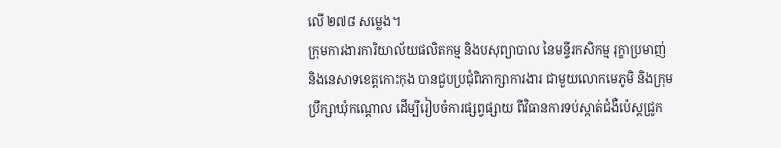លើ ២៧៨ សម្លេង។
ក្រុមការងារការិយាល័យផលិតកម្ម និងបសុព្យាបាល នៃមន្ទីរកសិកម្ម រុក្ខាប្រមាញ់ និងនេសាទខេត្តកោះកុង បានជួបប្រជុំពិភាក្សាការងារ ជាមួយលោកមេភូមិ និងក្រុមប្រឹក្សាឃុំកណ្តោល ដើម្បីរៀបចំការផ្សព្វផ្សាយ ពីវិធានការទប់ស្កាត់ជំងឺប៉េស្តជ្រូក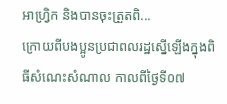អាហ្រ្វិក និងបានចុះត្រួតពិ...
ក្រោយពីបងប្អូនប្រជាពលរដ្ឋស្នើឡើងក្នុងពិធីសំណេះសំណាល កាលពីថ្ងៃទី០៧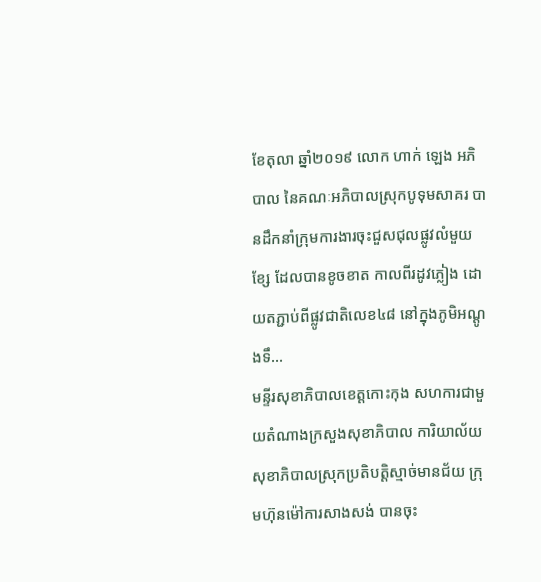ខែតុលា ឆ្នាំ២០១៩ លោក ហាក់ ឡេង អភិបាល នៃគណៈអភិបាលស្រុកបូទុមសាគរ បានដឹកនាំក្រុមការងារចុះជួសជុលផ្លូវលំមួយខ្សែ ដែលបានខូចខាត កាលពីរដូវភ្លៀង ដោយតភ្ជាប់ពីផ្លូវជាតិលេខ៤៨ នៅក្នុងភូមិអណ្តូងទឹ...
មន្ទីរសុខាភិបាលខេត្តកោះកុង សហការជាមួយតំណាងក្រសួងសុខាភិបាល ការិយាល័យសុខាភិបាលស្រុកប្រតិបត្តិស្មាច់មានជ័យ ក្រុមហ៊ុនម៉ៅការសាងសង់ បានចុះ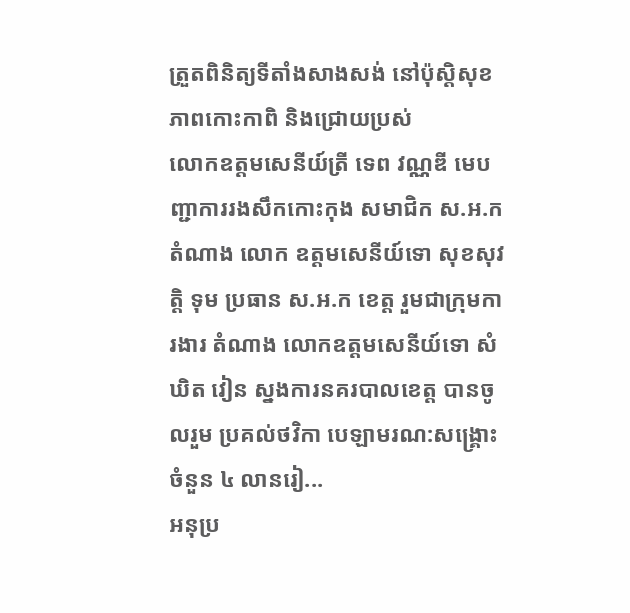ត្រួតពិនិត្យទីតាំងសាងសង់ នៅប៉ុសិ្តសុខភាពកោះកាពិ និងជ្រោយប្រស់
លោកឧត្តមសេនីយ៍ត្រី ទេព វណ្ណឌី មេបញ្ជាការរងសឹកកោះកុង សមាជិក ស.អ.ក តំណាង លោក ឧត្តមសេនីយ៍ទោ សុខសុវត្តិ ទុម ប្រធាន ស.ឣ.ក ខេត្ត រួមជាក្រុមការងារ តំណាង លោកឧត្តមសេនីយ៍ទោ សំឃិត វៀន ស្នងការនគរបាលខេត្ត បានចូលរួម ប្រគល់ថវិកា បេឡាមរណ:សង្គ្រោះ ចំនួន ៤ លានរៀ...
អនុប្រ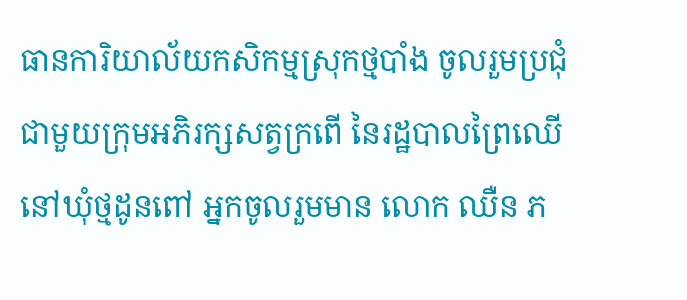ធានការិយាល័យកសិកម្មស្រុកថ្មបាំង ចូលរួមប្រជុំ ជាមួយក្រុមអភិរក្សសត្វក្រពើ នៃរដ្ឋបាលព្រៃឈើ នៅឃុំថ្មដូនពៅ អ្នកចូលរួមមាន លោក ឈឺន ភ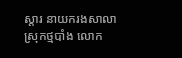ស្តារ នាយករងសាលាស្រុកថ្មបាំង លោក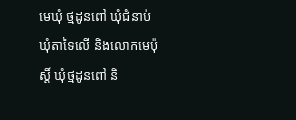មេឃុំ ថ្មដូនពៅ ឃុំជំនាប់ ឃុំតាទៃលើ និងលោកមេប៉ុស្តិ៍ ឃុំថ្មដូនពៅ និ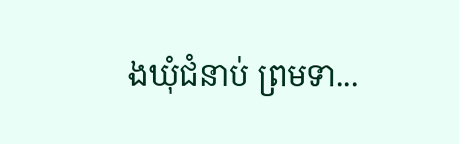ងឃុំជំនាប់ ព្រមទា...